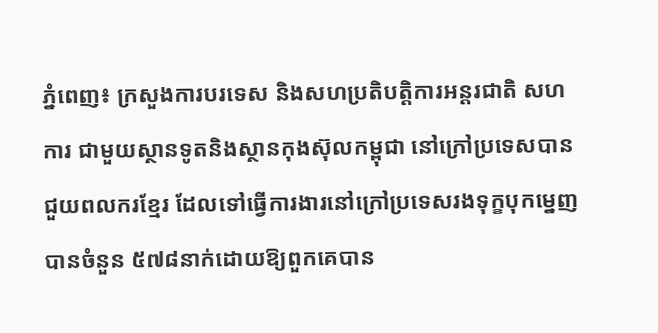ភ្នំពេញ៖ ក្រសួងការបរទេស និងសហប្រតិបត្តិការអន្តរជាតិ សហការ ជាមួយស្ថានទូតនិងស្ថានកុងស៊ុលកម្ពុជា នៅក្រៅប្រទេសបានជួយពលករខ្មែរ ដែលទៅធ្វើការងារនៅក្រៅប្រទេសរងទុក្ខបុកម្នេញ បានចំនួន ៥៧៨នាក់ដោយឱ្យពួកគេបាន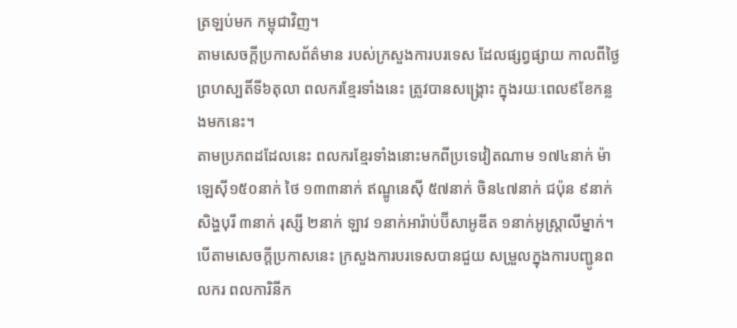ត្រឡប់មក កម្ពុជាវិញ។
តាមសេចក្ដីប្រកាសព័ត៌មាន របស់ក្រសួងការបរទេស ដែលផ្សព្វផ្សាយ កាលពីថ្ងៃព្រហស្បតិ៍ទី៦តុលា ពលករខ្មែរទាំងនេះ ត្រូវបានសង្គ្រោះ ក្នុងរយៈពេល៩ខែកន្លងមកនេះ។
តាមប្រភពដដែលនេះ ពលករខ្មែរទាំងនោះមកពីប្រទេវៀតណាម ១៧៤នាក់ ម៉ាឡេស៊ី១៥០នាក់ ថៃ ១៣៣នាក់ ឥណ្ឌូនេស៊ី ៥៧នាក់ ចិន៤៧នាក់ ជប៉ុន ៩នាក់ សិង្ហបុរី ៣នាក់ រុស្សី ២នាក់ ឡាវ ១នាក់អារ៉ាប់ប៊ីសាអូឌីត ១នាក់អូស្ត្រាលីម្នាក់។
បើតាមសេចក្ដីប្រកាសនេះ ក្រសួងការបរទេសបានជួយ សម្រួលក្នុងការបញ្ជូនពលករ ពលការិនីក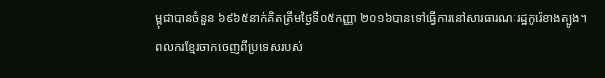ម្ពុជាបានចំនួន ៦៩៦៥នាក់គិតត្រឹមថ្ងៃទី០៥កញ្ញា ២០១៦បានទៅធ្វើការនៅសារធារណៈរដ្ឋកូរ៉េខាងត្បូង។
ពលករខ្មែរចាកចេញពីប្រទេសរបស់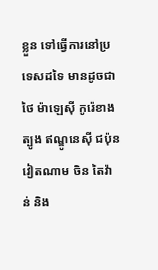ខ្លួន ទៅធ្វើការនៅប្រទេសដទៃ មានដូចជា ថៃ ម៉ាឡេស៊ី កូរ៉េខាងត្បូង ឥណ្ឌូនេស៊ី ជប៉ុន វៀតណាម ចិន តៃវ៉ាន់ និង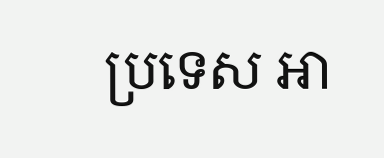ប្រទេស អា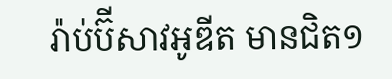រ៉ាប់ប៊ីសាវអូឌីត មានជិត១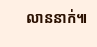លាននាក់៕